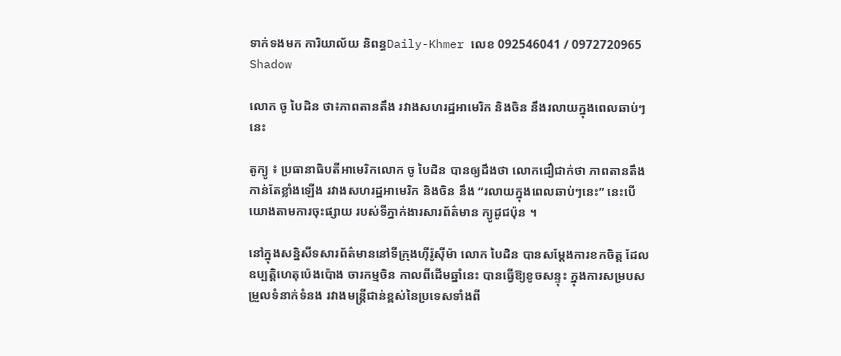ទាក់ទងមក ការិយាល័យ និពន្ធDaily-Khmer លេខ 092546041 / 0972720965
Shadow

លោក ចូ បៃដិន ថា៖ភាពតានតឹង រវាងសហរដ្ឋអាមេរិក និងចិន នឹងរលាយក្នុងពេលឆាប់ៗនេះ

តូក្យូ ៖ ប្រធានាធិបតីអាមេរិកលោក ចូ បៃដិន បានឲ្យដឹងថា លោកជឿជាក់ថា ភាពតានតឹងកាន់តែខ្លាំងឡើង រវាងសហរដ្ឋអាមេរិក និងចិន នឹង “រលាយក្នុងពេលឆាប់ៗនេះ” នេះបើយោងតាមការចុះផ្សាយ របស់ទីភ្នាក់ងារសារព័ត៌មាន ក្យូដូជប៉ុន ។

នៅក្នុងសន្និសីទសារព័ត៌មាននៅទីក្រុងហ៊ីរ៉ូស៊ីម៉ា លោក បៃដិន បានសម្តែងការខកចិត្ត ដែលឧប្បត្តិហេតុប៉េងប៉ោង ចារកម្មចិន កាលពីដើមឆ្នាំនេះ បានធ្វើឱ្យខូចសន្ទុះ ក្នុងការសម្របសម្រួលទំនាក់ទំនង រវាងមន្ត្រីជាន់ខ្ពស់នៃប្រទេសទាំងពី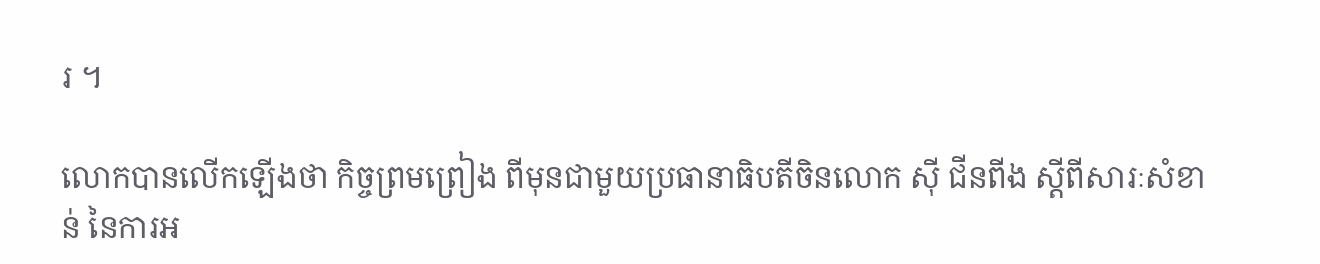រ ។

លោកបានលើកឡើងថា កិច្ចព្រមព្រៀង ពីមុនជាមួយប្រធានាធិបតីចិនលោក ស៊ី ជីនពីង ស្តីពីសារៈសំខាន់ នៃការអ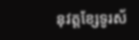នុវត្តខ្សែទូរស័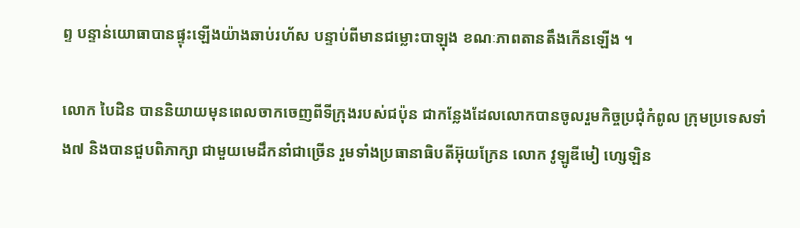ព្ទ បន្ទាន់យោធាបានផ្ទុះឡើងយ៉ាងឆាប់រហ័ស បន្ទាប់ពីមានជម្លោះបាឡុង ខណៈភាពតានតឹងកើនឡើង ។

លោក បៃដិន បាននិយាយមុនពេលចាកចេញពីទីក្រុងរបស់ជប៉ុន ជាកន្លែងដែលលោកបានចូលរួមកិច្ចប្រជុំកំពូល ក្រុមប្រទេសទាំង៧ និងបានជួបពិភាក្សា ជាមួយមេដឹកនាំជាច្រើន រួមទាំងប្រធានាធិបតីអ៊ុយក្រែន លោក វូឡូឌីមៀ ហ្សេឡិន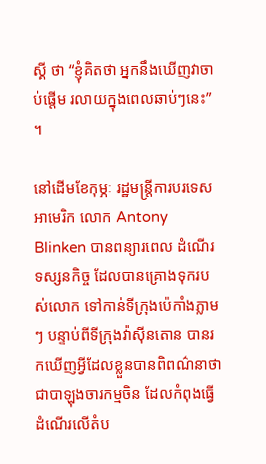ស្គី ថា “ខ្ញុំគិតថា អ្នកនឹងឃើញវាចាប់ផ្តើម រលាយក្នុងពេលឆាប់ៗនេះ” ។

នៅដើមខែកុម្ភៈ រដ្ឋមន្ត្រីការបរទេស អាមេរិក លោក Antony Blinken បានពន្យារពេល ដំណើរទស្សនកិច្ច ដែលបានគ្រោងទុករបស់លោក ទៅកាន់ទីក្រុងប៉េកាំងភ្លាមៗ បន្ទាប់ពីទីក្រុងវ៉ាស៊ីនតោន បានរកឃើញអ្វីដែលខ្លួនបានពិពណ៌នាថា ជាបាឡុងចារកម្មចិន ដែលកំពុងធ្វើដំណើរលើតំប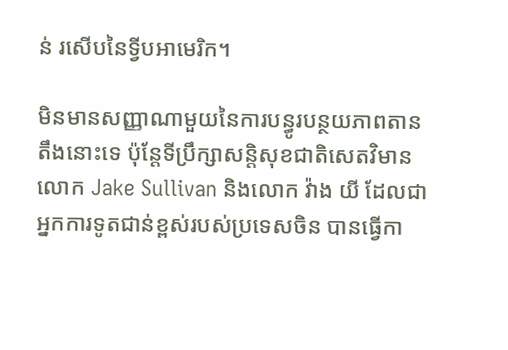ន់ រសើបនៃទ្វីបអាមេរិក។

មិនមានសញ្ញាណាមួយនៃការបន្ធូរបន្ថយភាពតានតឹងនោះទេ ប៉ុន្តែទីប្រឹក្សាសន្តិសុខជាតិសេតវិមានលោក Jake Sullivan និងលោក វ៉ាង យី ដែលជាអ្នកការទូតជាន់ខ្ពស់របស់ប្រទេសចិន បានធ្វើកា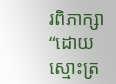រពិភាក្សា “ដោយស្មោះត្រ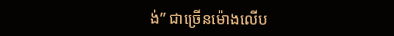ង់” ជាច្រើនម៉ោងលើប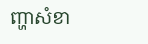ញ្ហាសំខា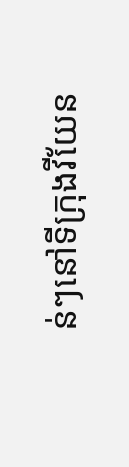ន់ៗនៅទីក្រុងវីយែន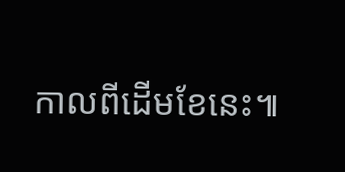កាលពីដើមខែនេះ៕